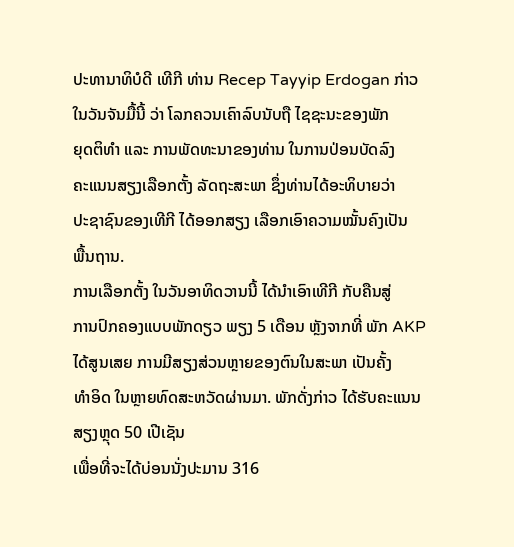ປະທານາທິບໍດີ ເທີກີ ທ່ານ Recep Tayyip Erdogan ກ່າວ
ໃນວັນຈັນມື້ນີ້ ວ່າ ໂລກຄວນເຄົາລົບນັບຖື ໄຊຊະນະຂອງພັກ
ຍຸດຕິທຳ ແລະ ການພັດທະນາຂອງທ່ານ ໃນການປ່ອນບັດລົງ
ຄະແນນສຽງເລືອກຕັ້ງ ລັດຖະສະພາ ຊຶ່ງທ່ານໄດ້ອະທິບາຍວ່າ
ປະຊາຊົນຂອງເທີກີ ໄດ້ອອກສຽງ ເລືອກເອົາຄວາມໝັ້ນຄົງເປັນ
ພື້ນຖານ.
ການເລືອກຕັ້ງ ໃນວັນອາທິດວານນີ້ ໄດ້ນຳເອົາເທີກີ ກັບຄືນສູ່
ການປົກຄອງແບບພັກດຽວ ພຽງ 5 ເດືອນ ຫຼັງຈາກທີ່ ພັກ AKP
ໄດ້ສູນເສຍ ການມີສຽງສ່ວນຫຼາຍຂອງຕົນໃນສະພາ ເປັນຄັ້ງ
ທຳອິດ ໃນຫຼາຍທົດສະຫວັດຜ່ານມາ. ພັກດັ່ງກ່າວ ໄດ້ຮັບຄະແນນສຽງຫຼຸດ 50 ເປີເຊັນ
ເພື່ອທີ່ຈະໄດ້ບ່ອນນັ່ງປະມານ 316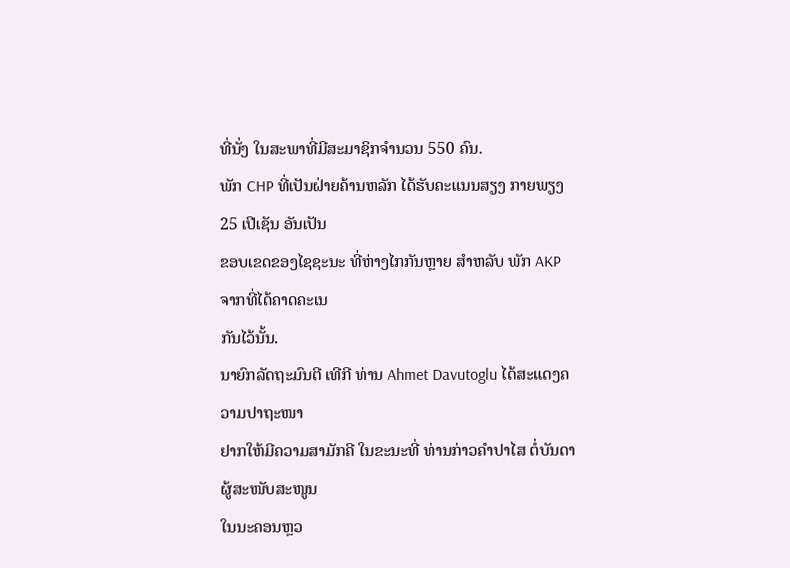ທີ່ນັ່ງ ໃນສະພາທີ່ມີສະມາຊິກຈຳນວນ 550 ຄົນ.
ພັກ CHP ທີ່ເປັນຝ່າຍຄ້ານຫລັກ ໄດ້ຮັບຄະແນນສຽງ ກາຍພຽງ 25 ເປີເຊັນ ອັນເປັນ
ຂອບເຂດຂອງໄຊຊະນະ ທີ່ຫ່າງໄກກັນຫຼາຍ ສຳຫລັບ ພັກ AKP ຈາກທີ່ໄດ້ຄາດຄະເນ
ກັນໄວ້ນັ້ນ.
ນາຍົກລັດຖະມົນຕີ ເທີກີ ທ່ານ Ahmet Davutoglu ໄດ້ສະແດງຄວາມປາຖະໜາ
ຢາກໃຫ້ມີຄວາມສາມັກຄີ ໃນຂະນະທີ່ ທ່ານກ່າວຄຳປາໄສ ຕໍ່ບັນດາຜູ້ສະໜັບສະໜູນ
ໃນນະຄອນຫຼວ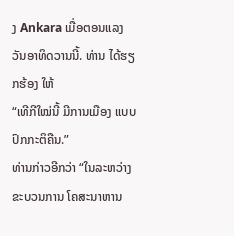ງ Ankara ເມື່ອຕອນແລງວັນອາທິດວານນີ້. ທ່ານ ໄດ້ຮຽກຮ້ອງ ໃຫ້
“ເທີກີໃໝ່ນີ້ ມີການເມືອງ ແບບປົກກະຕິຄືນ.”
ທ່ານກ່າວອີກວ່າ “ໃນລະຫວ່າງ ຂະບວນການ ໂຄສະນາຫານ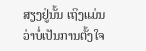ສຽງຢູ່ນັ້ນ ເຖິງແມ່ນ
ວ່າບໍ່ເປັນການຕັ້ງໃຈ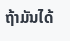ຖ້າມັນໄດ້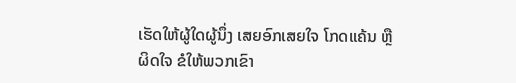ເຮັດໃຫ້ຜູ້ໃດຜູ້ນຶ່ງ ເສຍອົກເສຍໃຈ ໂກດແຄ້ນ ຫຼື
ຜິດໃຈ ຂໍໃຫ້ພວກເຂົາ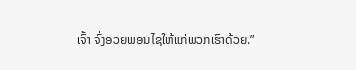ເຈົ້າ ຈົ່ງອວຍພອນໄຊໃຫ້ແກ່ພວກເຮົາດ້ວຍ.”